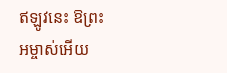ឥឡូវនេះ ឱព្រះអម្ចាស់អើយ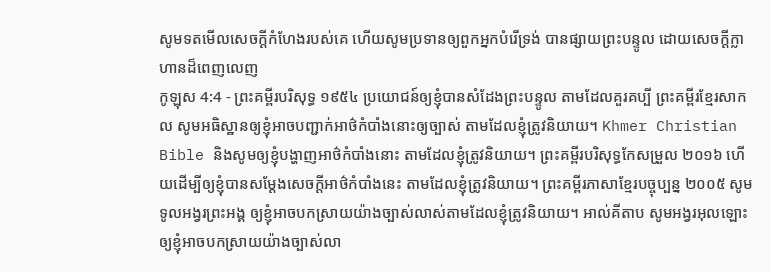សូមទតមើលសេចក្ដីកំហែងរបស់គេ ហើយសូមប្រទានឲ្យពួកអ្នកបំរើទ្រង់ បានផ្សាយព្រះបន្ទូល ដោយសេចក្ដីក្លាហានដ៏ពេញលេញ
កូឡុស 4:4 - ព្រះគម្ពីរបរិសុទ្ធ ១៩៥៤ ប្រយោជន៍ឲ្យខ្ញុំបានសំដែងព្រះបន្ទូល តាមដែលគួរគប្បី ព្រះគម្ពីរខ្មែរសាកល សូមអធិស្ឋានឲ្យខ្ញុំអាចបញ្ជាក់អាថ៌កំបាំងនោះឲ្យច្បាស់ តាមដែលខ្ញុំត្រូវនិយាយ។ Khmer Christian Bible និងសូមឲ្យខ្ញុំបង្ហាញអាថ៌កំបាំងនោះ តាមដែលខ្ញុំត្រូវនិយាយ។ ព្រះគម្ពីរបរិសុទ្ធកែសម្រួល ២០១៦ ហើយដើម្បីឲ្យខ្ញុំបានសម្ដែងសេចក្ដីអាថ៌កំបាំងនេះ តាមដែលខ្ញុំត្រូវនិយាយ។ ព្រះគម្ពីរភាសាខ្មែរបច្ចុប្បន្ន ២០០៥ សូមទូលអង្វរព្រះអង្គ ឲ្យខ្ញុំអាចបកស្រាយយ៉ាងច្បាស់លាស់តាមដែលខ្ញុំត្រូវនិយាយ។ អាល់គីតាប សូមអង្វរអុលឡោះ ឲ្យខ្ញុំអាចបកស្រាយយ៉ាងច្បាស់លា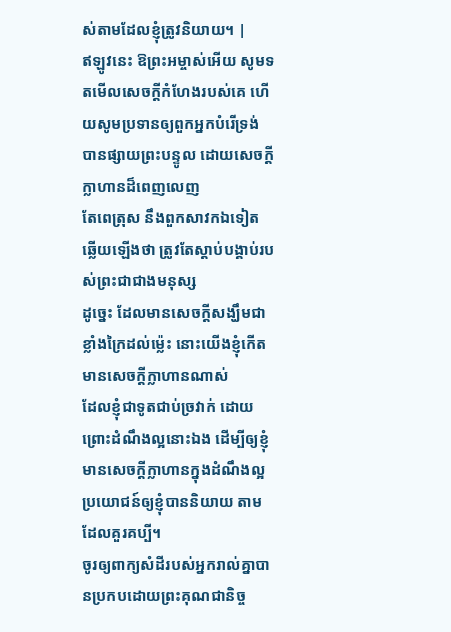ស់តាមដែលខ្ញុំត្រូវនិយាយ។ |
ឥឡូវនេះ ឱព្រះអម្ចាស់អើយ សូមទតមើលសេចក្ដីកំហែងរបស់គេ ហើយសូមប្រទានឲ្យពួកអ្នកបំរើទ្រង់ បានផ្សាយព្រះបន្ទូល ដោយសេចក្ដីក្លាហានដ៏ពេញលេញ
តែពេត្រុស នឹងពួកសាវកឯទៀត ឆ្លើយឡើងថា ត្រូវតែស្តាប់បង្គាប់របស់ព្រះជាជាងមនុស្ស
ដូច្នេះ ដែលមានសេចក្ដីសង្ឃឹមជាខ្លាំងក្រៃដល់ម៉្លេះ នោះយើងខ្ញុំកើតមានសេចក្ដីក្លាហានណាស់
ដែលខ្ញុំជាទូតជាប់ច្រវាក់ ដោយព្រោះដំណឹងល្អនោះឯង ដើម្បីឲ្យខ្ញុំមានសេចក្ដីក្លាហានក្នុងដំណឹងល្អ ប្រយោជន៍ឲ្យខ្ញុំបាននិយាយ តាមដែលគួរគប្បី។
ចូរឲ្យពាក្យសំដីរបស់អ្នករាល់គ្នាបានប្រកបដោយព្រះគុណជានិច្ច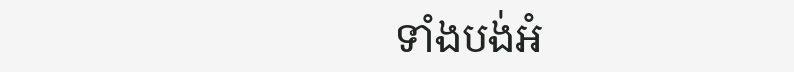ទាំងបង់អំ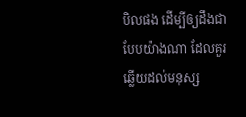បិលផង ដើម្បីឲ្យដឹងជាបែបយ៉ាងណា ដែលគួរឆ្លើយដល់មនុស្ស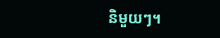និមួយៗ។